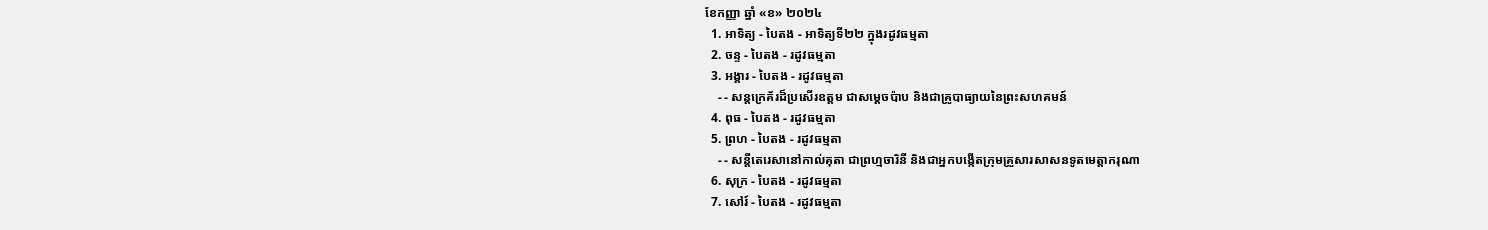ខែកញ្ញា ឆ្នាំ «ខ» ២០២៤
  1. អាទិត្យ - បៃតង - អាទិត្យទី២២ ក្នុងរដូវធម្មតា
  2. ចន្ទ - បៃតង - រដូវធម្មតា
  3. អង្គារ - បៃតង - រដូវធម្មតា
    - - សន្តក្រេគ័រដ៏ប្រសើរឧត្តម ជាសម្ដេចប៉ាប និងជាគ្រូបាធ្យាយនៃព្រះសហគមន៍
  4. ពុធ - បៃតង - រដូវធម្មតា
  5. ព្រហ - បៃតង - រដូវធម្មតា
    - - សន្តីតេរេសានៅកាល់គុតា ជាព្រហ្មចារិនី និងជាអ្នកបង្កើតក្រុមគ្រួសារសាសនទូតមេត្ដាករុណា
  6. សុក្រ - បៃតង - រដូវធម្មតា
  7. សៅរ៍ - បៃតង - រដូវធម្មតា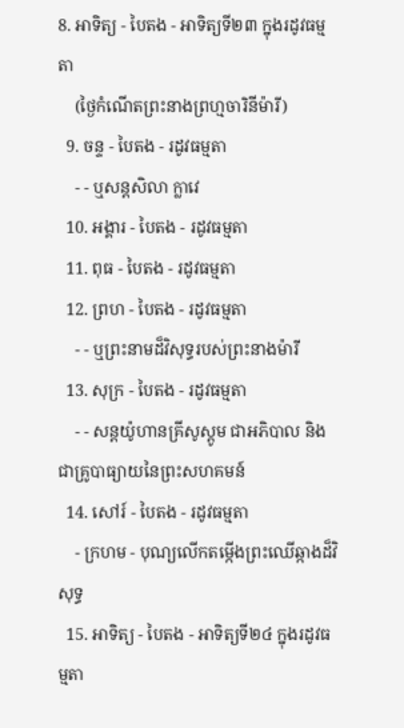8. អាទិត្យ - បៃតង - អាទិត្យទី២៣ ក្នុងរដូវធម្មតា
    (ថ្ងៃកំណើតព្រះនាងព្រហ្មចារិនីម៉ារី)
  9. ចន្ទ - បៃតង - រដូវធម្មតា
    - - ឬសន្តសិលា ក្លាវេ
  10. អង្គារ - បៃតង - រដូវធម្មតា
  11. ពុធ - បៃតង - រដូវធម្មតា
  12. ព្រហ - បៃតង - រដូវធម្មតា
    - - ឬព្រះនាមដ៏វិសុទ្ធរបស់ព្រះនាងម៉ារី
  13. សុក្រ - បៃតង - រដូវធម្មតា
    - - សន្តយ៉ូហានគ្រីសូស្តូម ជាអភិបាល និងជាគ្រូបាធ្យាយនៃព្រះសហគមន៍
  14. សៅរ៍ - បៃតង - រដូវធម្មតា
    - ក្រហម - បុណ្យលើកតម្កើងព្រះឈើឆ្កាងដ៏វិសុទ្ធ
  15. អាទិត្យ - បៃតង - អាទិត្យទី២៤ ក្នុងរដូវធម្មតា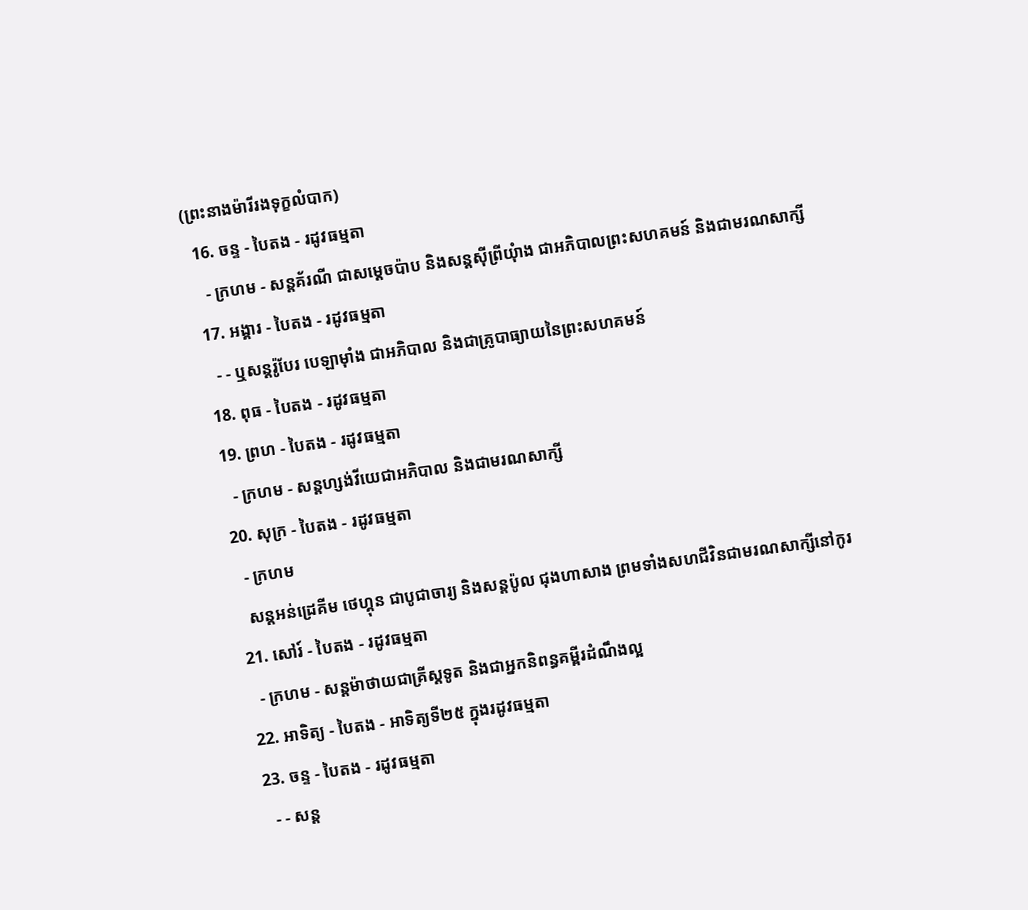(ព្រះនាងម៉ារីរងទុក្ខលំបាក)
  16. ចន្ទ - បៃតង - រដូវធម្មតា
    - ក្រហម - សន្តគ័រណី ជាសម្ដេចប៉ាប និងសន្តស៊ីព្រីយុំាង ជាអភិបាលព្រះសហគមន៍ និងជាមរណសាក្សី
  17. អង្គារ - បៃតង - រដូវធម្មតា
    - - ឬសន្តរ៉ូបែរ បេឡាម៉ាំង ជាអភិបាល និងជាគ្រូបាធ្យាយនៃព្រះសហគមន៍
  18. ពុធ - បៃតង - រដូវធម្មតា
  19. ព្រហ - បៃតង - រដូវធម្មតា
    - ក្រហម - សន្តហ្សង់វីយេជាអភិបាល និងជាមរណសាក្សី
  20. សុក្រ - បៃតង - រដូវធម្មតា
    - ក្រហម
    សន្តអន់ដ្រេគីម ថេហ្គុន ជាបូជាចារ្យ និងសន្តប៉ូល ជុងហាសាង ព្រមទាំងសហជីវិនជាមរណសាក្សីនៅកូរ
  21. សៅរ៍ - បៃតង - រដូវធម្មតា
    - ក្រហម - សន្តម៉ាថាយជាគ្រីស្តទូត និងជាអ្នកនិពន្ធគម្ពីរដំណឹងល្អ
  22. អាទិត្យ - បៃតង - អាទិត្យទី២៥ ក្នុងរដូវធម្មតា
  23. ចន្ទ - បៃតង - រដូវធម្មតា
    - - សន្ត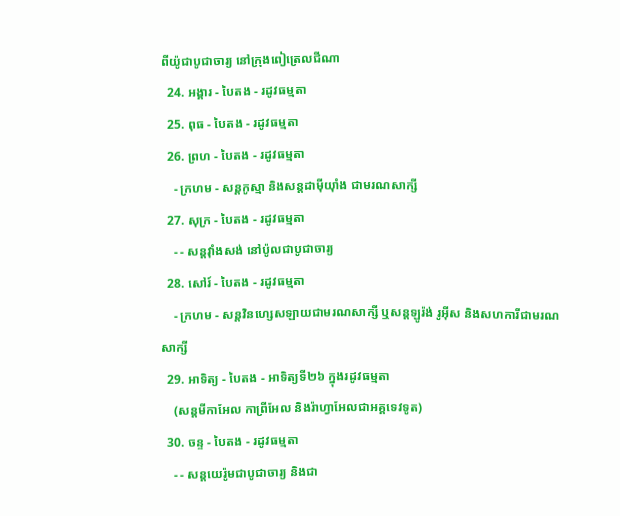ពីយ៉ូជាបូជាចារ្យ នៅក្រុងពៀត្រេលជីណា
  24. អង្គារ - បៃតង - រដូវធម្មតា
  25. ពុធ - បៃតង - រដូវធម្មតា
  26. ព្រហ - បៃតង - រដូវធម្មតា
    - ក្រហម - សន្តកូស្មា និងសន្តដាម៉ីយុាំង ជាមរណសាក្សី
  27. សុក្រ - បៃតង - រដូវធម្មតា
    - - សន្តវុាំងសង់ នៅប៉ូលជាបូជាចារ្យ
  28. សៅរ៍ - បៃតង - រដូវធម្មតា
    - ក្រហម - សន្តវិនហ្សេសឡាយជាមរណសាក្សី ឬសន្តឡូរ៉ង់ រូអ៊ីស និងសហការីជាមរណសាក្សី
  29. អាទិត្យ - បៃតង - អាទិត្យទី២៦ ក្នុងរដូវធម្មតា
    (សន្តមីកាអែល កាព្រីអែល និងរ៉ាហ្វាអែលជាអគ្គទេវទូត)
  30. ចន្ទ - បៃតង - រដូវធម្មតា
    - - សន្ដយេរ៉ូមជាបូជាចារ្យ និងជា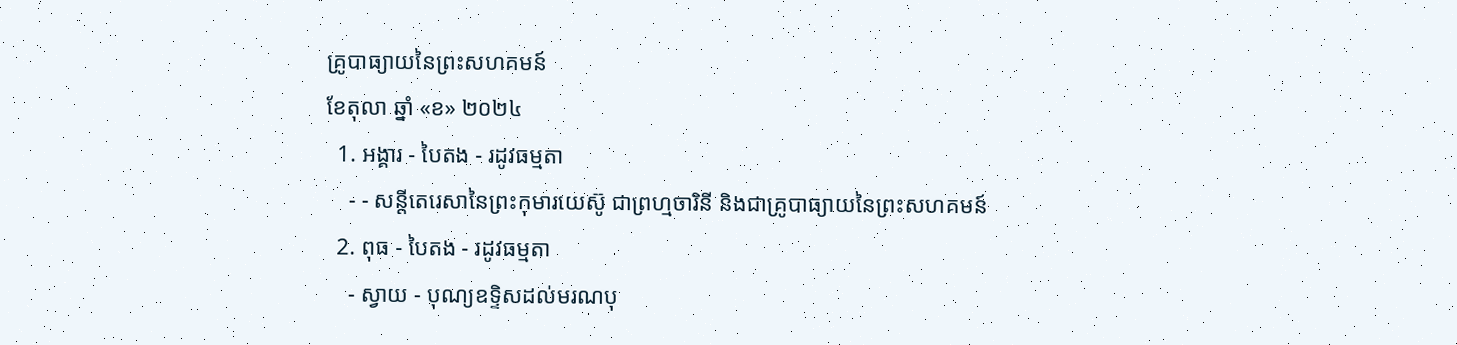គ្រូបាធ្យាយនៃព្រះសហគមន៍
ខែតុលា ឆ្នាំ «ខ» ២០២៤
  1. អង្គារ - បៃតង - រដូវធម្មតា
    - - សន្តីតេរេសានៃព្រះកុមារយេស៊ូ ជាព្រហ្មចារិនី និងជាគ្រូបាធ្យាយនៃព្រះសហគមន៍
  2. ពុធ - បៃតង - រដូវធម្មតា
    - ស្វាយ - បុណ្យឧទ្ទិសដល់មរណបុ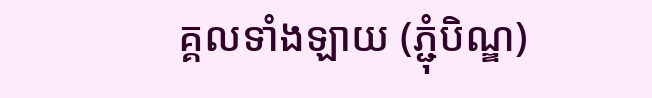គ្គលទាំងឡាយ (ភ្ជុំបិណ្ឌ)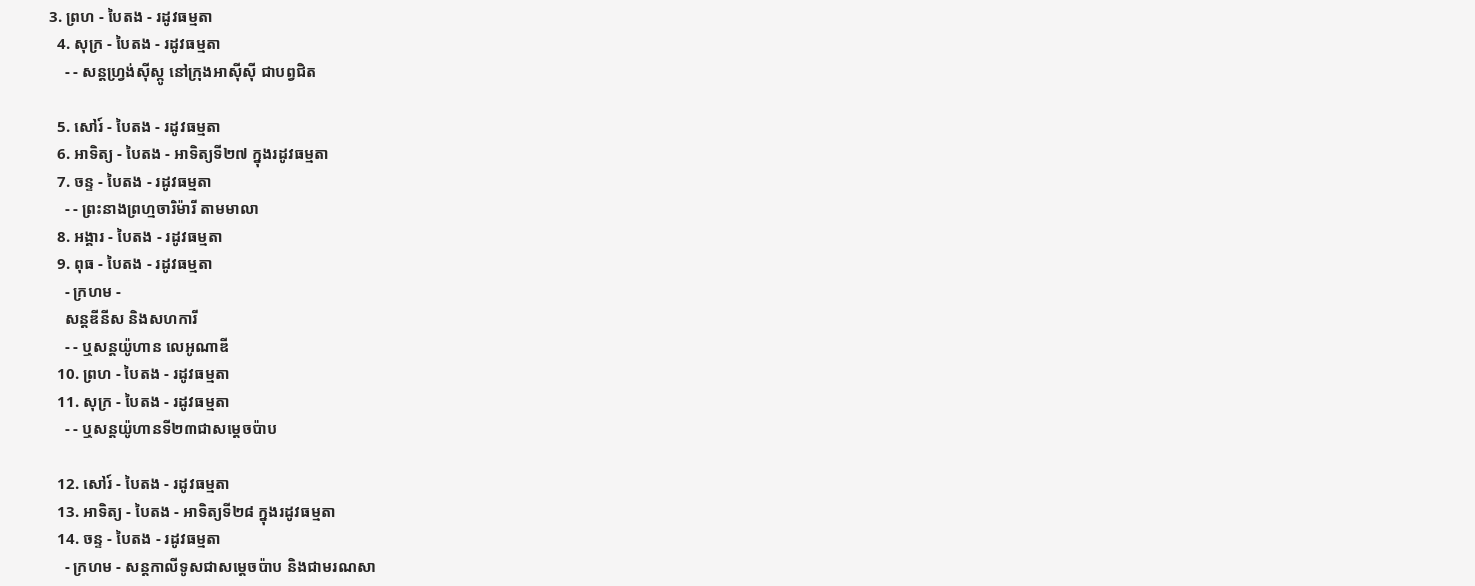3. ព្រហ - បៃតង - រដូវធម្មតា
  4. សុក្រ - បៃតង - រដូវធម្មតា
    - - សន្តហ្វ្រង់ស៊ីស្កូ នៅក្រុងអាស៊ីស៊ី ជាបព្វជិត

  5. សៅរ៍ - បៃតង - រដូវធម្មតា
  6. អាទិត្យ - បៃតង - អាទិត្យទី២៧ ក្នុងរដូវធម្មតា
  7. ចន្ទ - បៃតង - រដូវធម្មតា
    - - ព្រះនាងព្រហ្មចារិម៉ារី តាមមាលា
  8. អង្គារ - បៃតង - រដូវធម្មតា
  9. ពុធ - បៃតង - រដូវធម្មតា
    - ក្រហម -
    សន្តឌីនីស និងសហការី
    - - ឬសន្តយ៉ូហាន លេអូណាឌី
  10. ព្រហ - បៃតង - រដូវធម្មតា
  11. សុក្រ - បៃតង - រដូវធម្មតា
    - - ឬសន្តយ៉ូហានទី២៣ជាសម្តេចប៉ាប

  12. សៅរ៍ - បៃតង - រដូវធម្មតា
  13. អាទិត្យ - បៃតង - អាទិត្យទី២៨ ក្នុងរដូវធម្មតា
  14. ចន្ទ - បៃតង - រដូវធម្មតា
    - ក្រហម - សន្ដកាលីទូសជាសម្ដេចប៉ាប និងជាមរណសា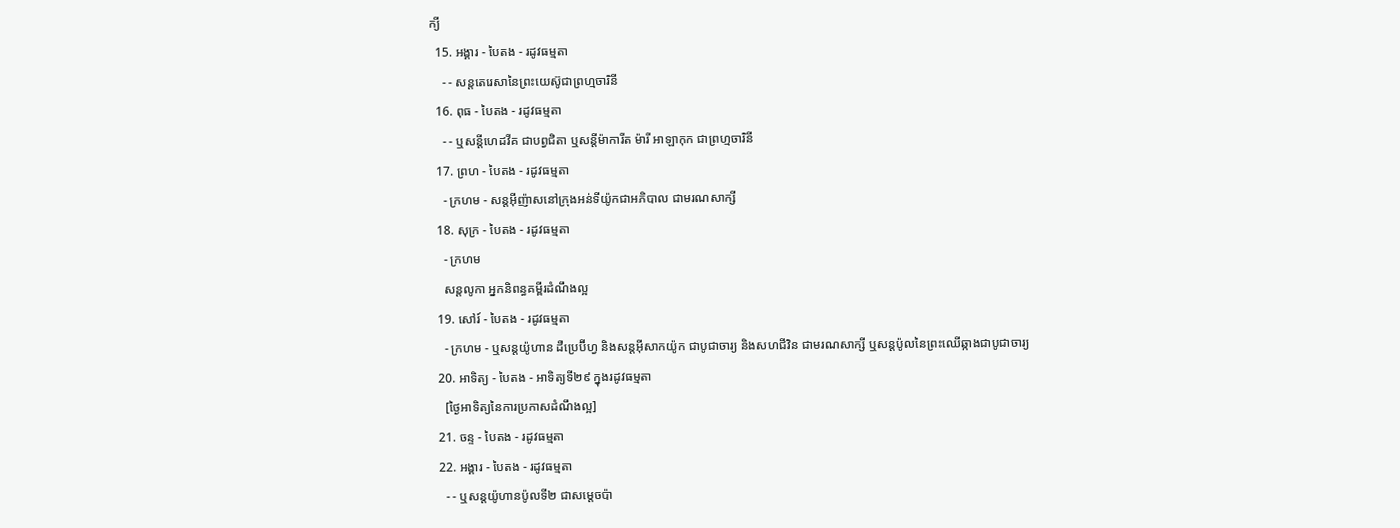ក្យី
  15. អង្គារ - បៃតង - រដូវធម្មតា
    - - សន្តតេរេសានៃព្រះយេស៊ូជាព្រហ្មចារិនី
  16. ពុធ - បៃតង - រដូវធម្មតា
    - - ឬសន្ដីហេដវីគ ជាបព្វជិតា ឬសន្ដីម៉ាការីត ម៉ារី អាឡាកុក ជាព្រហ្មចារិនី
  17. ព្រហ - បៃតង - រដូវធម្មតា
    - ក្រហម - សន្តអ៊ីញ៉ាសនៅក្រុងអន់ទីយ៉ូកជាអភិបាល ជាមរណសាក្សី
  18. សុក្រ - បៃតង - រដូវធម្មតា
    - ក្រហម
    សន្តលូកា អ្នកនិពន្ធគម្ពីរដំណឹងល្អ
  19. សៅរ៍ - បៃតង - រដូវធម្មតា
    - ក្រហម - ឬសន្ដយ៉ូហាន ដឺប្រេប៊ីហ្វ និងសន្ដអ៊ីសាកយ៉ូក ជាបូជាចារ្យ និងសហជីវិន ជាមរណសាក្សី ឬសន្ដប៉ូលនៃព្រះឈើឆ្កាងជាបូជាចារ្យ
  20. អាទិត្យ - បៃតង - អាទិត្យទី២៩ ក្នុងរដូវធម្មតា
    [ថ្ងៃអាទិត្យនៃការប្រកាសដំណឹងល្អ]
  21. ចន្ទ - បៃតង - រដូវធម្មតា
  22. អង្គារ - បៃតង - រដូវធម្មតា
    - - ឬសន្តយ៉ូហានប៉ូលទី២ ជាសម្ដេចប៉ា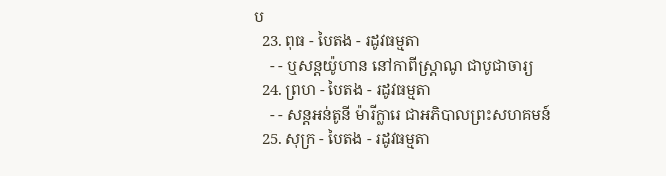ប
  23. ពុធ - បៃតង - រដូវធម្មតា
    - - ឬសន្ដយ៉ូហាន នៅកាពីស្រ្ដាណូ ជាបូជាចារ្យ
  24. ព្រហ - បៃតង - រដូវធម្មតា
    - - សន្តអន់តូនី ម៉ារីក្លារេ ជាអភិបាលព្រះសហគមន៍
  25. សុក្រ - បៃតង - រដូវធម្មតា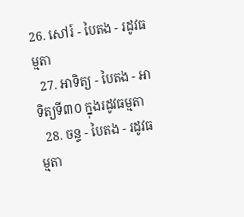26. សៅរ៍ - បៃតង - រដូវធម្មតា
  27. អាទិត្យ - បៃតង - អាទិត្យទី៣០ ក្នុងរដូវធម្មតា
  28. ចន្ទ - បៃតង - រដូវធម្មតា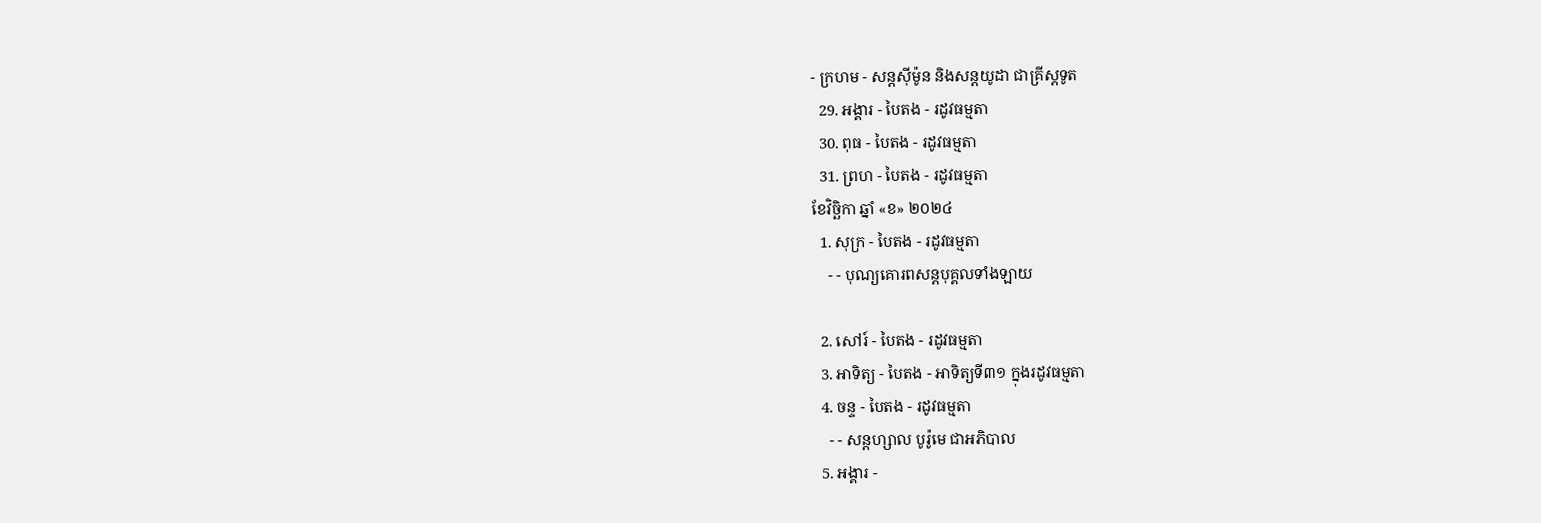- ក្រហម - សន្ដស៊ីម៉ូន និងសន្ដយូដា ជាគ្រីស្ដទូត
  29. អង្គារ - បៃតង - រដូវធម្មតា
  30. ពុធ - បៃតង - រដូវធម្មតា
  31. ព្រហ - បៃតង - រដូវធម្មតា
ខែវិច្ឆិកា ឆ្នាំ «ខ» ២០២៤
  1. សុក្រ - បៃតង - រដូវធម្មតា
    - - បុណ្យគោរពសន្ដបុគ្គលទាំងឡាយ

  2. សៅរ៍ - បៃតង - រដូវធម្មតា
  3. អាទិត្យ - បៃតង - អាទិត្យទី៣១ ក្នុងរដូវធម្មតា
  4. ចន្ទ - បៃតង - រដូវធម្មតា
    - - សន្ដហ្សាល បូរ៉ូមេ ជាអភិបាល
  5. អង្គារ -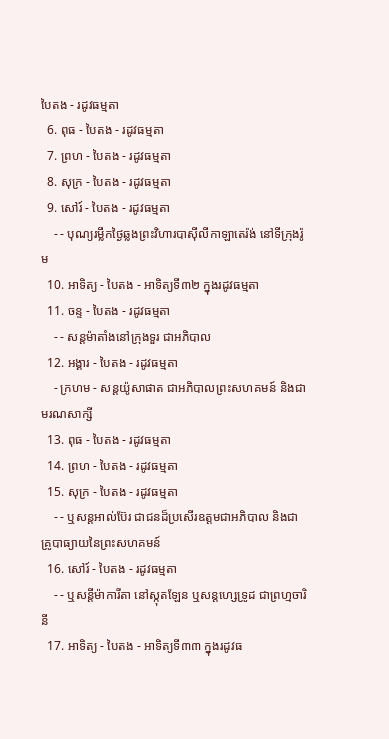បៃតង - រដូវធម្មតា
  6. ពុធ - បៃតង - រដូវធម្មតា
  7. ព្រហ - បៃតង - រដូវធម្មតា
  8. សុក្រ - បៃតង - រដូវធម្មតា
  9. សៅរ៍ - បៃតង - រដូវធម្មតា
    - - បុណ្យរម្លឹកថ្ងៃឆ្លងព្រះវិហារបាស៊ីលីកាឡាតេរ៉ង់ នៅទីក្រុងរ៉ូម
  10. អាទិត្យ - បៃតង - អាទិត្យទី៣២ ក្នុងរដូវធម្មតា
  11. ចន្ទ - បៃតង - រដូវធម្មតា
    - - សន្ដម៉ាតាំងនៅក្រុងទួរ ជាអភិបាល
  12. អង្គារ - បៃតង - រដូវធម្មតា
    - ក្រហម - សន្ដយ៉ូសាផាត ជាអភិបាលព្រះសហគមន៍ និងជាមរណសាក្សី
  13. ពុធ - បៃតង - រដូវធម្មតា
  14. ព្រហ - បៃតង - រដូវធម្មតា
  15. សុក្រ - បៃតង - រដូវធម្មតា
    - - ឬសន្ដអាល់ប៊ែរ ជាជនដ៏ប្រសើរឧត្ដមជាអភិបាល និងជាគ្រូបាធ្យាយនៃព្រះសហគមន៍
  16. សៅរ៍ - បៃតង - រដូវធម្មតា
    - - ឬសន្ដីម៉ាការីតា នៅស្កុតឡែន ឬសន្ដហ្សេទ្រូដ ជាព្រហ្មចារិនី
  17. អាទិត្យ - បៃតង - អាទិត្យទី៣៣ ក្នុងរដូវធ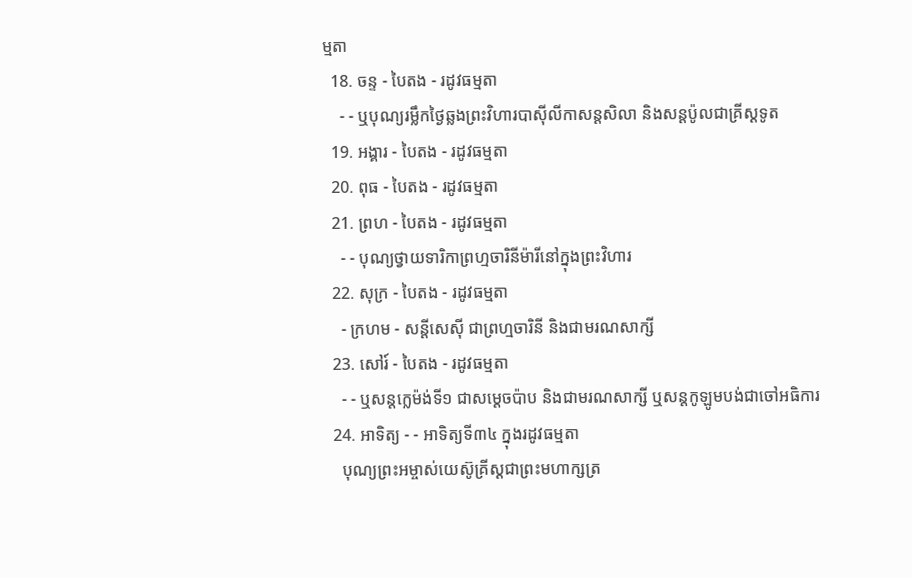ម្មតា
  18. ចន្ទ - បៃតង - រដូវធម្មតា
    - - ឬបុណ្យរម្លឹកថ្ងៃឆ្លងព្រះវិហារបាស៊ីលីកាសន្ដសិលា និងសន្ដប៉ូលជាគ្រីស្ដទូត
  19. អង្គារ - បៃតង - រដូវធម្មតា
  20. ពុធ - បៃតង - រដូវធម្មតា
  21. ព្រហ - បៃតង - រដូវធម្មតា
    - - បុណ្យថ្វាយទារិកាព្រហ្មចារិនីម៉ារីនៅក្នុងព្រះវិហារ
  22. សុក្រ - បៃតង - រដូវធម្មតា
    - ក្រហម - សន្ដីសេស៊ី ជាព្រហ្មចារិនី និងជាមរណសាក្សី
  23. សៅរ៍ - បៃតង - រដូវធម្មតា
    - - ឬសន្ដក្លេម៉ង់ទី១ ជាសម្ដេចប៉ាប និងជាមរណសាក្សី ឬសន្ដកូឡូមបង់ជាចៅអធិការ
  24. អាទិត្យ - - អាទិត្យទី៣៤ ក្នុងរដូវធម្មតា
    បុណ្យព្រះអម្ចាស់យេស៊ូគ្រីស្ដជាព្រះមហាក្សត្រ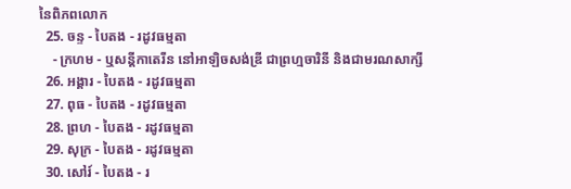នៃពិភពលោក
  25. ចន្ទ - បៃតង - រដូវធម្មតា
    - ក្រហម - ឬសន្ដីកាតេរីន នៅអាឡិចសង់ឌ្រី ជាព្រហ្មចារិនី និងជាមរណសាក្សី
  26. អង្គារ - បៃតង - រដូវធម្មតា
  27. ពុធ - បៃតង - រដូវធម្មតា
  28. ព្រហ - បៃតង - រដូវធម្មតា
  29. សុក្រ - បៃតង - រដូវធម្មតា
  30. សៅរ៍ - បៃតង - រ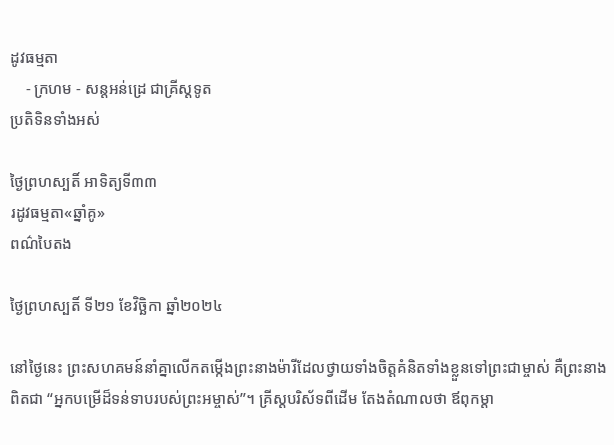ដូវធម្មតា
    - ក្រហម - សន្ដអន់ដ្រេ ជាគ្រីស្ដទូត
ប្រតិទិនទាំងអស់

ថ្ងៃព្រហស្បតិ៍ អាទិត្យទី៣៣
រដូវធម្មតា«ឆ្នាំគូ»
ពណ៌បៃតង

ថ្ងៃព្រហស្បតិ៍ ទី២១ ខែវិច្ឆិកា ឆ្នាំ២០២៤

នៅថ្ងៃនេះ ព្រះសហគមន៍នាំគ្នាលើកតម្កើងព្រះនាងម៉ារីដែលថ្វាយទាំងចិត្តគំនិតទាំងខ្លួនទៅព្រះជាម្ចាស់ គឺព្រះនាងពិតជា “អ្នកបម្រើដ៏ទន់ទាបរបស់ព្រះអម្ចាស់”។ គ្រីស្តបរិស័ទពីដើម តែងតំណាលថា ឪពុកម្តា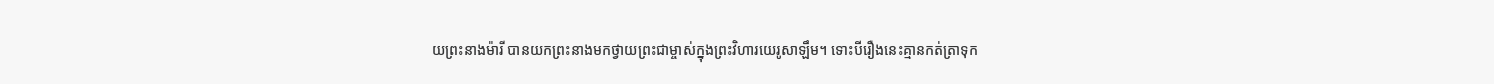យព្រះនាងម៉ារី បានយកព្រះនាងមកថ្វាយព្រះជាម្ចាស់ក្នុងព្រះវិហារយេរូសាឡឹម។ ទោះបីរឿងនេះគ្មានកត់ត្រាទុក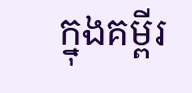ក្នុងគម្ពីរ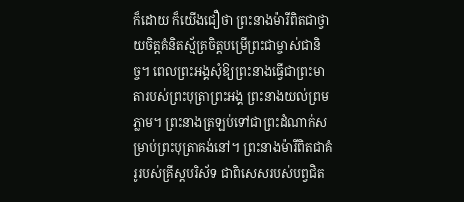ក៏ដោយ ក៏យើងជឿថា ព្រះនាងម៉ារីពិតជាថ្វាយចិត្តគំនិតស្ម័គ្រចិត្តបម្រើព្រះជាម្ចាស់ជានិច្ច។ ពេលព្រះអង្គសុំឱ្យព្រះនាងធ្វើជាព្រះមាតារបស់ព្រះបុត្រាព្រះអង្គ ព្រះនាងយល់ព្រមភ្លាម។ ព្រះនាងត្រឡប់ទៅជាព្រះដំណាក់សម្រាប់ព្រះបុត្រាគង់នៅ។ ព្រះនាងម៉ារីពិតជាគំរូរបស់គ្រីស្តបរិស័ទ ជាពិសេសរបស់បព្វជិត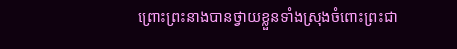ព្រោះព្រះនាងបានថ្វាយខ្លួនទាំងស្រុងចំពោះព្រះជា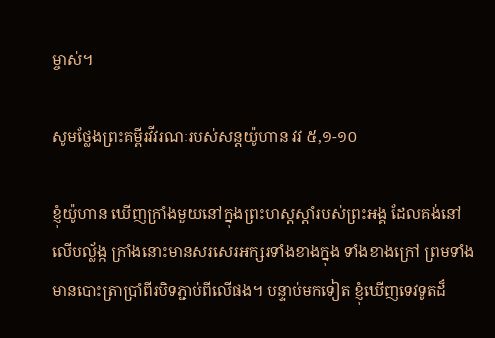ម្ចាស់។

សូមថ្លែងព្រះគម្ពីរវីវរណៈរបស់សន្ដយ៉ូហាន វវ ៥,១-១០

ខ្ញុំយ៉ូហាន ឃើញក្រាំងមួយនៅក្នុងព្រះ‌ហស្ដស្ដាំរបស់ព្រះ‌អង្គ ដែលគង់នៅលើបល្ល័ង្ក ក្រាំងនោះមានសរសេរអក្សរទាំងខាងក្នុង ទាំងខាងក្រៅ ព្រមទាំងមានបោះត្រាប្រាំពីរបិទភ្ជាប់ពីលើផង។ បន្ទាប់មកទៀត ខ្ញុំឃើញទេវទូតដ៏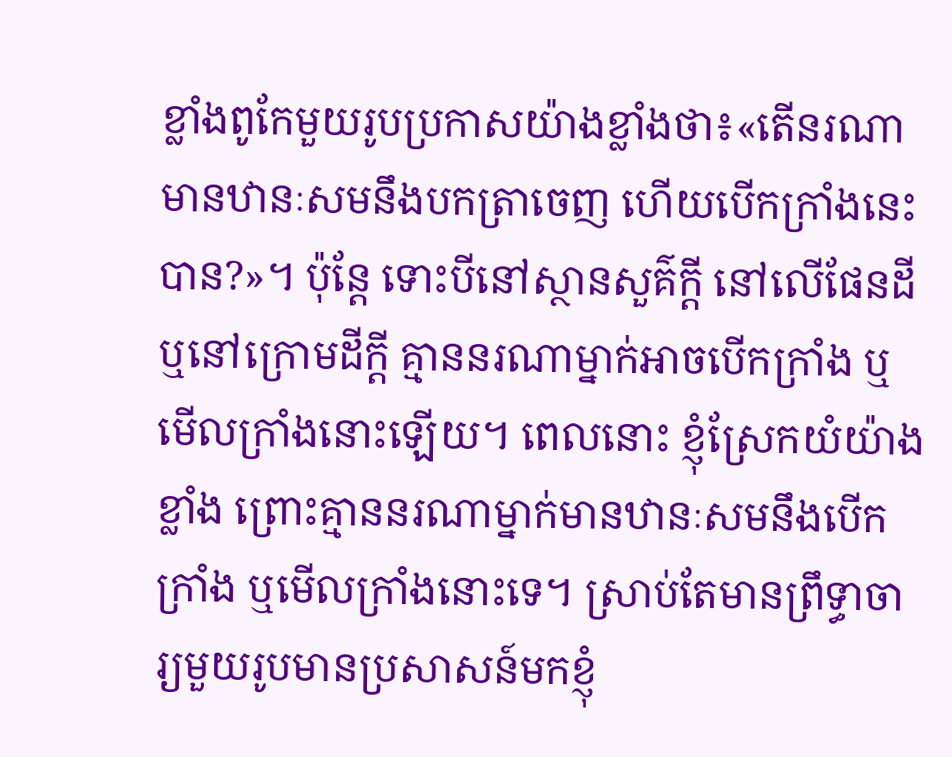ខ្លាំងពូកែមួយរូបប្រកាសយ៉ាងខ្លាំងថា៖«តើនរណាមានឋានៈសមនឹងបកត្រាចេញ ហើយបើកក្រាំងនេះបាន?»។ ប៉ុន្តែ ទោះបីនៅស្ថានសួគ៌ក្តី នៅលើផែន‌ដី ឬនៅក្រោមដីក្តី គ្មាននរណាម្នាក់អាចបើកក្រាំង ឬមើលក្រាំងនោះឡើយ។ ពេលនោះ ខ្ញុំស្រែកយំយ៉ាងខ្លាំង ព្រោះគ្មាននរណាម្នាក់មានឋានៈសមនឹងបើកក្រាំង ឬមើលក្រាំងនោះទេ។ ស្រាប់តែមានព្រឹទ្ធា‌ចារ្យមួយរូបមានប្រសាសន៍មកខ្ញុំ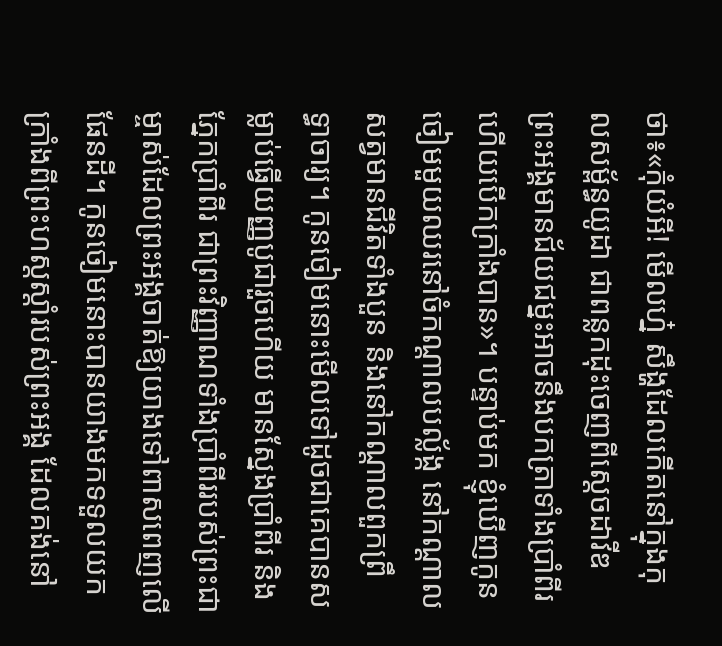ថា៖«កុំយំអី! មើលហ្ន៎ សឹង្ហដែលកើតនៅក្នុងកុល‌សម្ព័ន្ធយូដា ជាពន្លកដុះចេញពីស្ដេចដាវីឌ ព្រះ‌អង្គមានជ័យ‌ជម្នះអាចនឹងបកត្រាទាំងប្រាំពីរ ហើយបើកក្រាំងបាន»។ បន្ទាប់មក ខ្ញុំឃើញកូនចៀមមួយឈរនៅចំកណ្ដាលបល្ល័ង្ក នៅកណ្ដាលសត្វមានជីវិតទាំងបួន និងនៅកណ្ដាលពួកព្រឹទ្ធា‌ចារ្យ។ កូនចៀមនោះមើលទៅដូចជាគេបានសម្លាប់ធ្វើយញ្ញ‌បូជារួចហើយ មានស្នែងប្រាំពីរ និងភ្នែកប្រាំពីរ ជាព្រះ‌វិញ្ញាណទាំងប្រាំពីររបស់ព្រះ‌ជាម្ចាស់ដែលព្រះ‌អង្គចាត់ឱ្យយាងទៅពាស‌ពេញលើផែន‌ដី។ កូនចៀមនោះបានយាងមកទទួលយកក្រាំងពីព្រះ‌ហស្ដស្ដាំរបស់ព្រះ‌អង្គ ដែលគង់នៅ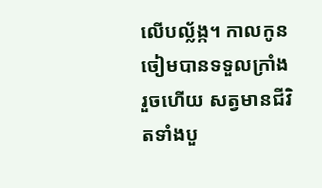លើបល្ល័ង្ក។ កាលកូនចៀមបានទទួលក្រាំងរួចហើយ សត្វមានជីវិតទាំងបួ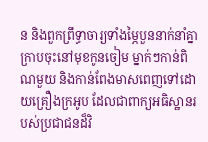ន និងពួកព្រឹទ្ធា‌ចារ្យទាំងម្ភៃបួននាក់នាំគ្នាក្រាបចុះនៅមុខកូនចៀម ម្នាក់ៗកាន់ពិណមួយ និងកាន់ពែងមាសពេញទៅដោយគ្រឿងក្រអូប ដែលជាពាក្យអធិស្ឋានរបស់ប្រជាជនដ៏‌វិ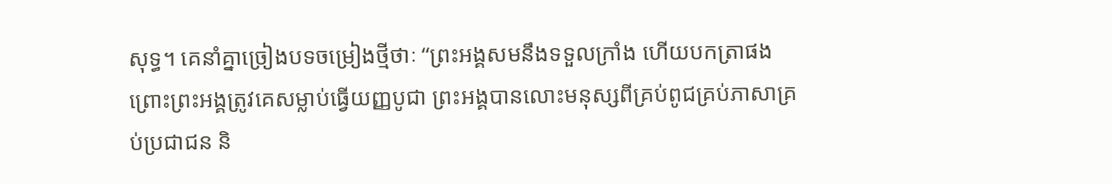សុទ្ធ។ គេនាំគ្នាច្រៀងបទចម្រៀងថ្មីថាៈ “ព្រះ‌អង្គសមនឹងទទួលក្រាំង ហើយបកត្រាផង ព្រោះព្រះ‌អង្គត្រូវគេសម្លាប់ធ្វើយញ្ញ‌បូជា ព្រះ‌អង្គបានលោះមនុស្សពីគ្រប់ពូជគ្រប់ភាសាគ្រប់ប្រជាជន និ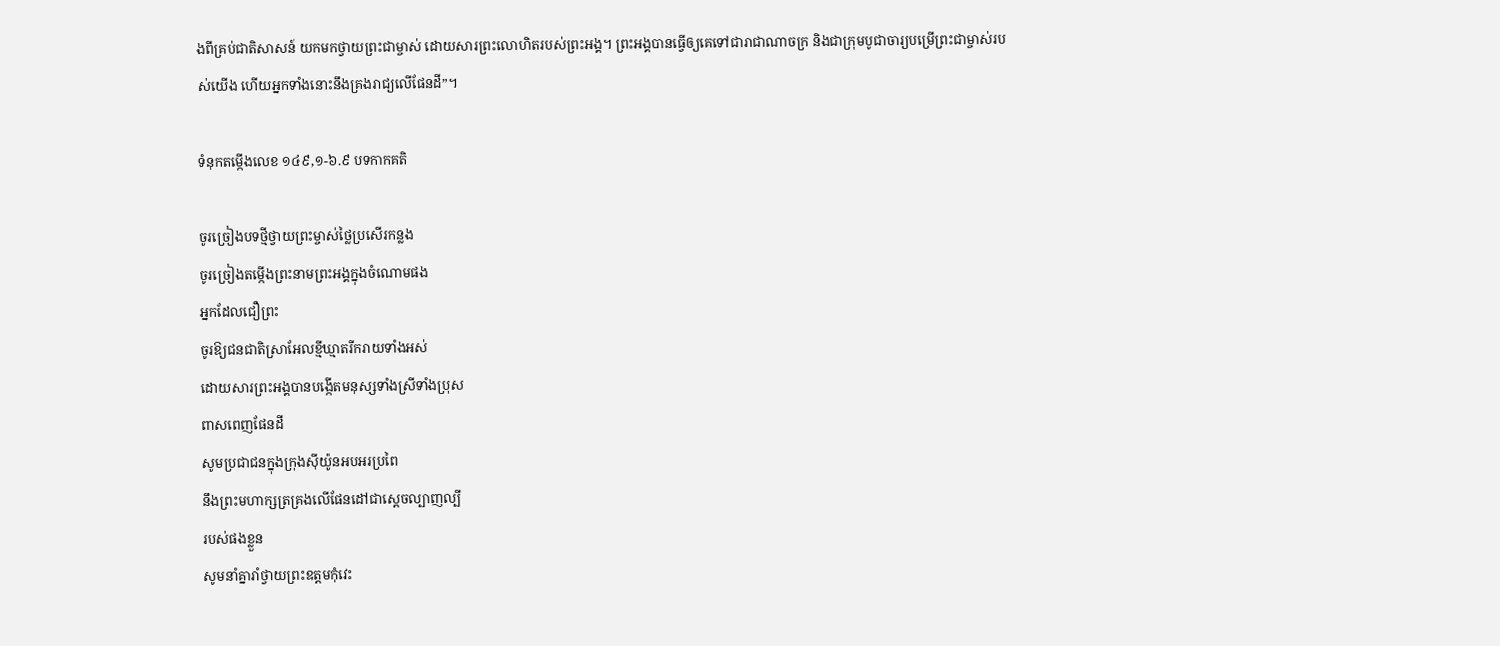ងពីគ្រប់ជាតិសាសន៍ យកមកថ្វាយព្រះ‌ជាម្ចាស់ ដោយ‌សារព្រះ‌លោហិតរបស់ព្រះ‌អង្គ។ ព្រះ‌អង្គបានធ្វើឲ្យគេទៅជារាជា‌ណាចក្រ និងជាក្រុមបូជា‌ចារ្យបម្រើព្រះ‌ជាម្ចាស់របស់យើង ហើយអ្នកទាំងនោះនឹងគ្រងរាជ្យលើផែន‌ដី”។

ទំនុកតម្កើងលេខ ១៤៩,១-៦.៩ បទកាកគតិ

ចូរច្រៀងបទថ្មីថ្វាយព្រះម្ចាស់ថ្លៃប្រសើរកន្លង
ចូរច្រៀងតម្កើងព្រះនាមព្រះអង្គក្នុងចំណោមផង
អ្នកដែលជឿព្រះ
ចូរឱ្យជនជាតិស្រាអែលខ្មីឃ្មាតរីករាយទាំងអស់
ដោយសារព្រះអង្គបានបង្កើតមនុស្សទាំងស្រីទាំងប្រុស
ពាសពេញផែនដី
សូមប្រជាជនក្នុងក្រុងស៊ីយ៉ូនអបអរប្រពៃ
នឹងព្រះមហាក្សត្រគ្រងលើផែនដៅជាស្ដេចល្បាញល្បី
របស់ផងខ្លួន
សូមនាំគ្នារាំថ្វាយព្រះឧត្តមកុំវេះ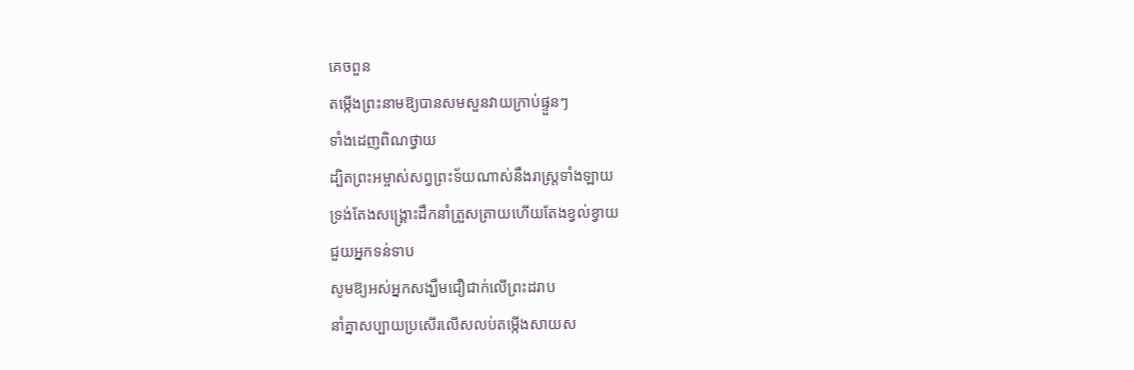គេចពួន
តម្កើងព្រះនាមឱ្យបានសមសួនវាយក្រាប់ផ្ទួនៗ
ទាំងដេញពិណថ្វាយ
ដ្បិតព្រះអម្ចាស់សព្វព្រះទ័យណាស់នឹងរាស្រ្ដទាំងឡាយ
ទ្រង់តែងសង្គ្រោះដឹកនាំត្រួសត្រាយហើយតែងខ្វល់ខ្វាយ
ជួយអ្នកទន់ទាប
សូមឱ្យអស់អ្នកសង្ឃឹមជឿជាក់លើព្រះដរាប
នាំគ្នាសប្បាយប្រសើរលើសលប់តម្កើងសាយស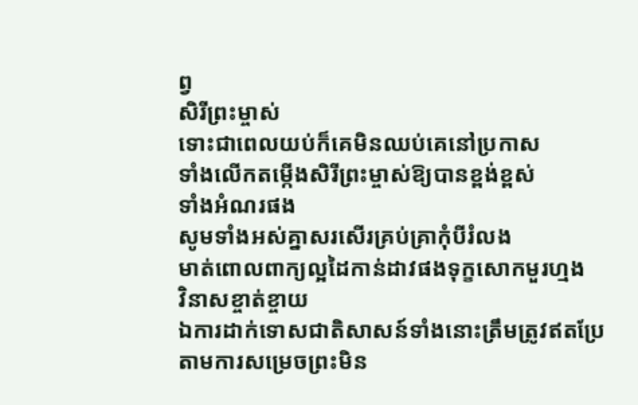ព្វ
សិរីព្រះម្ចាស់
ទោះជាពេលយប់ក៏គេមិនឈប់គេនៅប្រកាស
ទាំងលើកតម្កើងសិរីព្រះម្ចាស់ឱ្យបានខ្ពង់ខ្ពស់
ទាំងអំណរផង
សូមទាំងអស់គ្នាសរសើរគ្រប់គ្រាកុំបីរំលង
មាត់ពោលពាក្យល្អដៃកាន់ដាវផងទុក្ខសោកមួរហ្មង
វិនាសខ្ចាត់ខ្ចាយ
ឯការដាក់ទោសជាតិសាសន៍ទាំងនោះត្រឹមត្រូវឥតប្រែ
តាមការសម្រេចព្រះមិន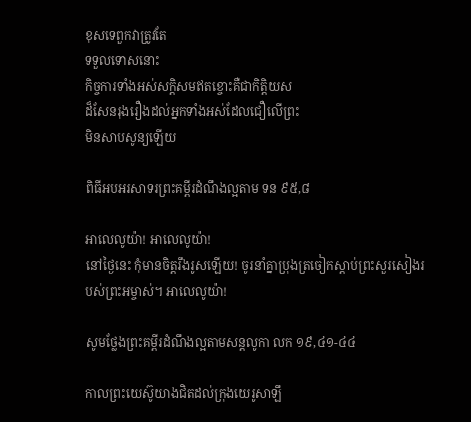ខុសទេពួកវាត្រូវតែ
ទទួលទោសនោះ
កិច្ចការទាំងអស់សក្ដិសមឥតខ្ចោះគឺជាកិត្តិយស
ដ៏សែនរុងរឿងដល់អ្នកទាំងអស់ដែលជឿលើព្រះ
មិនសាបសូន្យឡើយ

ពិធីអបអរសាទរព្រះគម្ពីរដំណឹងល្អតាម ទន ៩៥,៨

អាលេលូយ៉ា! អាលេលូយ៉ា!
នៅថ្ងៃនេះ កុំមានចិត្តរឹងរូសឡើយ! ចូរនាំគ្នាប្រុងត្រចៀកស្ដាប់ព្រះសួរសៀងរបស់ព្រះអម្ចាស់។ អាលេលូយ៉ា!

សូមថ្លែងព្រះគម្ពីរដំណឹងល្អតាមសន្តលូកា លក ១៩,៤១-៤៤

កាលព្រះ‌យេស៊ូយាងជិតដល់ក្រុងយេរូ‌សាឡឹ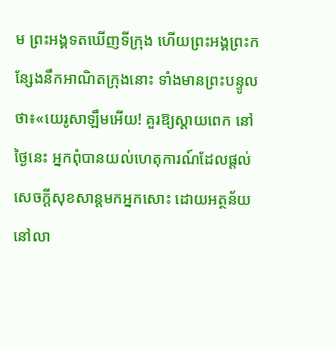ម ព្រះ‌អង្គទតឃើញទី‌ក្រុង ហើយព្រះ‌អង្គព្រះ‌កន្សែងនឹកអាណិតក្រុងនោះ ទាំងមានព្រះ‌បន្ទូលថា៖«យេរូ‌សាឡឹមអើយ! គួរឱ្យស្ដាយពេក នៅថ្ងៃនេះ អ្នកពុំបានយល់ហេតុ‌ការណ៍ដែលផ្ដល់សេចក្ដីសុខ‌សាន្តមកអ្នកសោះ ដោយអត្ថ‌ន័យនៅលា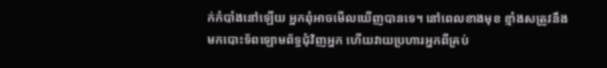ក់កំបាំងនៅឡើយ អ្នកពុំអាចមើលឃើញបានទេ។ នៅពេលខាងមុខ ខ្មាំងសត្រូវនឹងមកបោះទ័ពឡោម‌ព័ទ្ធជុំ‌វិញអ្នក ហើយវាយប្រហារអ្នកពីគ្រប់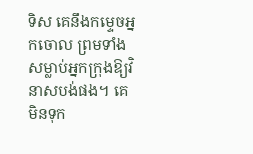ទិស គេនឹងកម្ទេចអ្នកចោល ព្រមទាំងសម្លាប់អ្នកក្រុងឱ្យវិនាសបង់ផង។ គេមិនទុក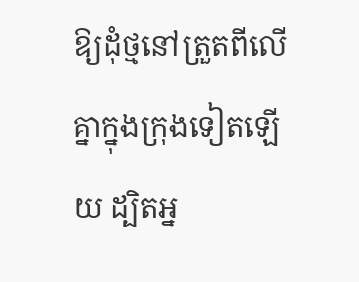ឱ្យដុំថ្មនៅត្រួតពីលើគ្នាក្នុងក្រុងទៀតឡើយ ដ្បិតអ្ន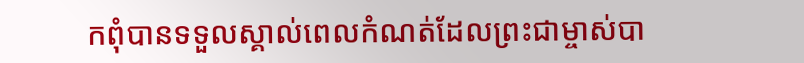កពុំបានទទួលស្គាល់ពេលកំណត់ដែលព្រះ‌ជាម្ចាស់បា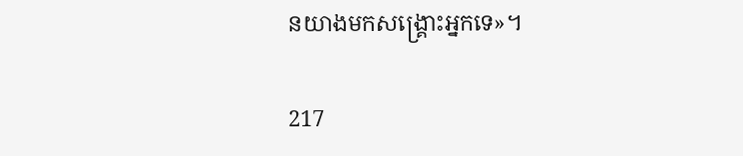នយាងមកសង្គ្រោះអ្នកទេ»។

217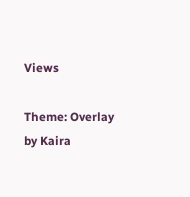Views

Theme: Overlay by Kaira